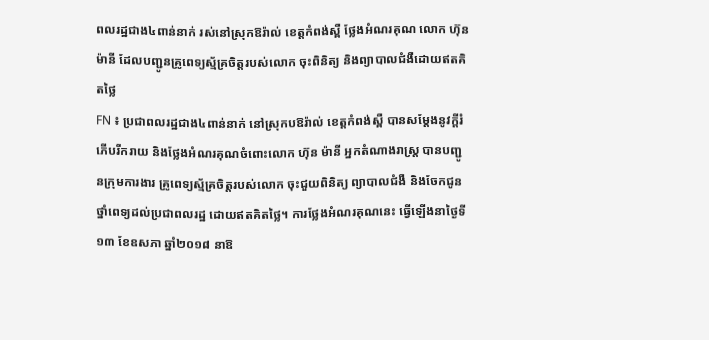ពលរដ្ឋជាង៤ពាន់នាក់ រស់នៅស្រុកឱរ៉ាល់ ខេត្តកំពង់ស្ពឺ ថ្លែងអំណរគុណ លោក ហ៊ុន ម៉ានី ដែលបញ្ជូនគ្រូពេទ្យស្ម័គ្រចិត្តរបស់លោក ចុះពិនិត្យ និងព្យាបាលជំងឺដោយឥតគិតថ្លៃ
FN ៖ ប្រជាពលរដ្ឋជាង៤ពាន់នាក់ នៅស្រុកបឱរ៉ាល់ ខេត្តកំពង់ស្ពឺ បានសម្ដែងនូវក្តីរំភើបរីករាយ និងថ្លែងអំណរគុណចំពោះលោក ហ៊ុន ម៉ានី អ្នកតំណាងរាស្ត្រ បានបញ្ជូនក្រុមការងារ គ្រូពេទ្យស្ម័គ្រចិត្តរបស់លោក ចុះជួយពិនិត្យ ព្យាបាលជំងឺ និងចែកជូនថ្នាំពេទ្យដល់ប្រជាពលរដ្ឋ ដោយឥតគិតថ្លៃ។ ការថ្លែងអំណរគុណនេះ ធ្វើឡើងនាថ្ងៃទី១៣ ខែឧសភា ឆ្នាំ២០១៨ នាឱ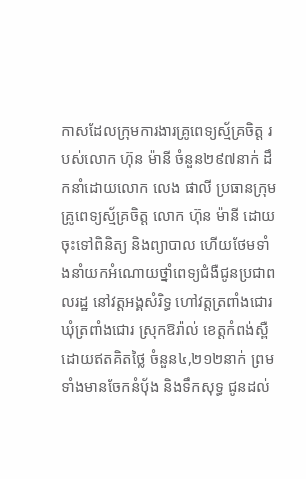កាសដែលក្រុមការងារគ្រូពេទ្យស្ម័គ្រចិត្ត របស់លោក ហ៊ុន ម៉ានី ចំនួន២៩៧នាក់ ដឹកនាំដោយលោក លេង ផាលី ប្រធានក្រុមគ្រូពេទ្យស្ម័គ្រចិត្ត លោក ហ៊ុន ម៉ានី ដោយចុះទៅពិនិត្យ និងព្យាបាល ហើយថែមទាំងនាំយកអំណោយថ្នាំពេទ្យជំងឺជូនប្រជាពលរដ្ឋ នៅវត្តអង្គសំរិទ្ធ ហៅវត្តត្រពាំងជោរ ឃុំត្រពាំងជោរ ស្រុកឱរ៉ាល់ ខេត្តកំពង់ស្ពឺ ដោយឥតគិតថ្លៃ ចំនួន៤,២១២នាក់ ព្រមទាំងមានចែកនំបុ័ង និងទឹកសុទ្ធ ជូនដល់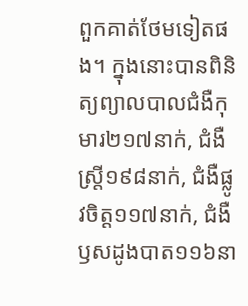ពួកគាត់ថែមទៀតផង។ ក្នុងនោះបានពិនិត្យព្យាលបាលជំងឺកុមារ២១៧នាក់, ជំងឺស្រ្តី១៩៨នាក់, ជំងឺផ្លូវចិត្ត១១៧នាក់, ជំងឺឫសដូងបាត១១៦នា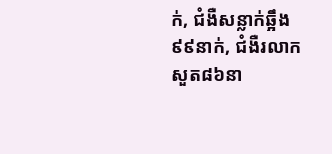ក់, ជំងឺសន្លាក់ឆ្អឹង៩៩នាក់, ជំងឺរលាកសួត៨៦នា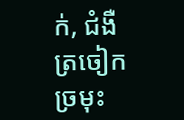ក់, ជំងឺត្រចៀក ច្រមុះ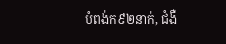បំពង់ក៩២នាក់, ជំងឺ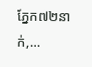ភ្នែក៧២នាក់,…